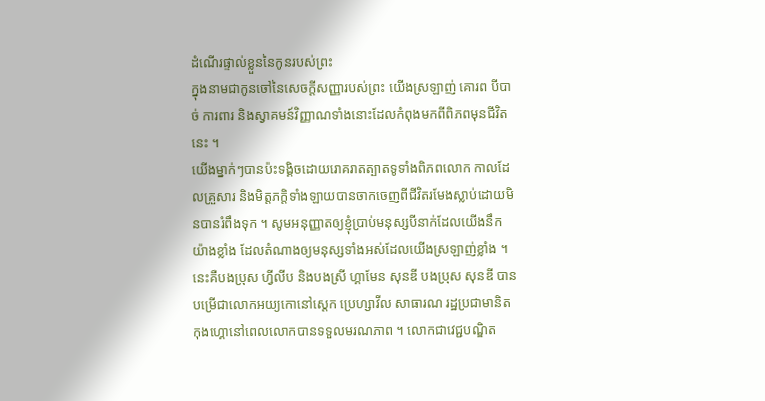ដំណើរផ្ទាល់ខ្លួននៃកូនរបស់ព្រះ
ក្នុងនាមជាកូនចៅនៃសេចក្ដីសញ្ញារបស់ព្រះ យើងស្រឡាញ់ គោរព បីបាច់ ការពារ និងស្វាគមន៍វិញ្ញាណទាំងនោះដែលកំពុងមកពីពិភពមុនជីវិតនេះ ។
យើងម្នាក់ៗបានប៉ះទង្គិចដោយរោគរាតត្បាតទូទាំងពិភពលោក កាលដែលគ្រួសារ និងមិត្តភក្ដិទាំងឡាយបានចាកចេញពីជីវិតរមែងស្លាប់ដោយមិនបានរំពឹងទុក ។ សូមអនុញ្ញាតឲ្យខ្ញុំប្រាប់មនុស្សបីនាក់ដែលយើងនឹកយ៉ាងខ្លាំង ដែលតំណាងឲ្យមនុស្សទាំងអស់ដែលយើងស្រឡាញ់ខ្លាំង ។
នេះគឺបងប្រុស ហ្វីលីប និងបងស្រី ហ្គាមែន សុនឌី បងប្រុស សុនឌី បានបម្រើជាលោកអយ្យកោនៅស្តេក ប្រេហ្សាវីល សាធារណ រដ្ឋប្រជាមានិតកុងហ្គោនៅពេលលោកបានទទួលមរណភាព ។ លោកជាវេជ្ជបណ្ឌិត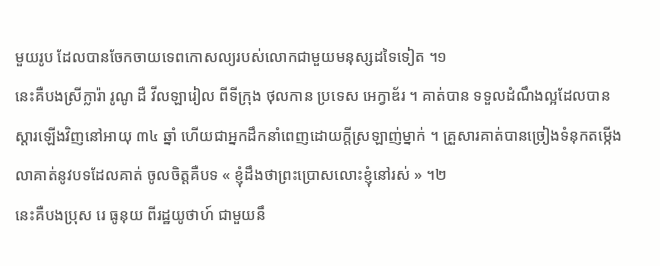មួយរូប ដែលបានចែកចាយទេពកោសល្យរបស់លោកជាមួយមនុស្សដទៃទៀត ។១
នេះគឺបងស្រីក្លារ៉ា រូណូ ដឺ វីលឡារៀល ពីទីក្រុង ថុលកាន ប្រទេស អេក្វាឌ័រ ។ គាត់បាន ទទួលដំណឹងល្អដែលបានស្តារឡើងវិញនៅអាយុ ៣៤ ឆ្នាំ ហើយជាអ្នកដឹកនាំពេញដោយក្តីស្រឡាញ់ម្នាក់ ។ គ្រួសារគាត់បានច្រៀងទំនុកតម្កើងលាគាត់នូវបទដែលគាត់ ចូលចិត្តគឺបទ « ខ្ញុំដឹងថាព្រះប្រោសលោះខ្ញុំនៅរស់ » ។២
នេះគឺបងប្រុស រេ ធូនុយ ពីរដ្ឋយូថាហ៍ ជាមួយនឹ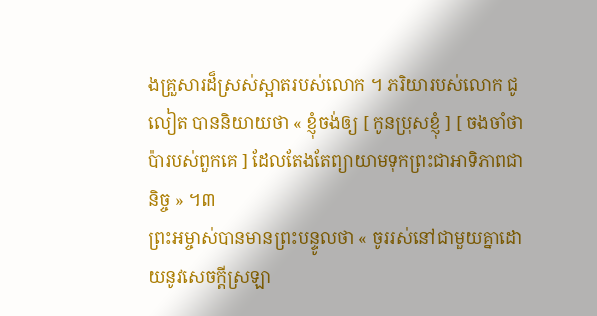ងគ្រួសារដ៏ស្រស់ស្អាតរបស់លោក ។ ភរិយារបស់លោក ជូលៀត បាននិយាយថា « ខ្ញុំចង់ឲ្យ [ កូនប្រុសខ្ញុំ ] [ ចងចាំថា ប៉ារបស់ពួកគេ ] ដែលតែងតែព្យាយាមទុកព្រះជាអាទិភាពជានិច្ច » ។៣
ព្រះអម្ចាស់បានមានព្រះបន្ទូលថា « ចូររស់នៅជាមួយគ្នាដោយនូវសេចក្ដីស្រឡា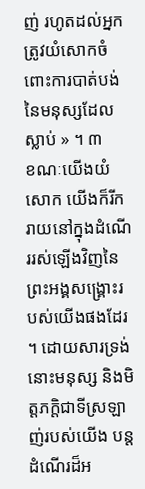ញ់ រហូតដល់អ្នកត្រូវយំសោកចំពោះការបាត់បង់នៃមនុស្សដែលស្លាប់ » ។ ៣
ខណៈយើងយំសោក យើងក៏រីករាយនៅក្នុងដំណើររស់ឡើងវិញនៃព្រះអង្គសង្គ្រោះរបស់យើងផងដែរ ។ ដោយសារទ្រង់ នោះមនុស្ស និងមិត្តភក្ដិជាទីស្រឡាញ់របស់យើង បន្តដំណើរដ៏អ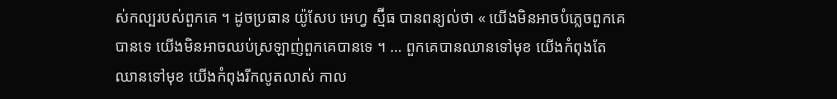ស់កល្បរបស់ពួកគេ ។ ដូចប្រធាន យ៉ូសែប អេហ្វ ស្ម៊ីធ បានពន្យល់ថា « យើងមិនអាចបំភ្លេចពួកគេបានទេ យើងមិនអាចឈប់ស្រឡាញ់ពួកគេបានទេ ។ … ពួកគេបានឈានទៅមុខ យើងកំពុងតែឈានទៅមុខ យើងកំពុងរីកលូតលាស់ កាល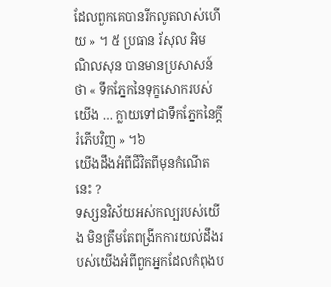ដែលពួកគេបានរីកលូតលាស់ហើយ » ។ ៥ ប្រធាន រ័សុល អិម ណិលសុន បានមានប្រសាសន៍ថា « ទឹកភ្នែកនៃទុក្ខសោករបស់យើង … ក្លាយទៅជាទឹកភ្នែកនៃក្ដីរំភើបវិញ » ។៦
យើងដឹងអំពីជីវិតពីមុនកំណើតនេះ ?
ទស្សនវិស័យអស់កល្បរបស់យើង មិនត្រឹមតែពង្រីកការយល់ដឹងរបស់យើងអំពីពួកអ្នកដែលកំពុងប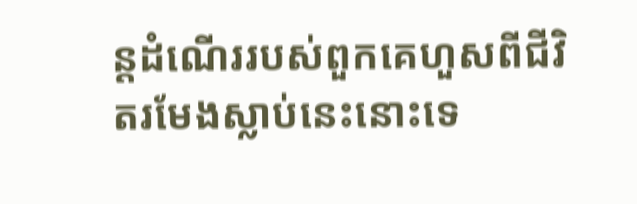ន្តដំណើររបស់ពួកគេហួសពីជីវិតរមែងស្លាប់នេះនោះទេ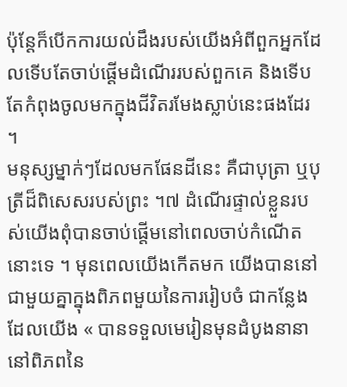ប៉ុន្តែក៏បើកការយល់ដឹងរបស់យើងអំពីពួកអ្នកដែលទើបតែចាប់ផ្ដើមដំណើររបស់ពួកគេ និងទើបតែកំពុងចូលមកក្នុងជីវិតរមែងស្លាប់នេះផងដែរ ។
មនុស្សម្នាក់ៗដែលមកផែនដីនេះ គឺជាបុត្រា ឬបុត្រីដ៏ពិសេសរបស់ព្រះ ។៧ ដំណើរផ្ទាល់ខ្លួនរបស់យើងពុំបានចាប់ផ្ដើមនៅពេលចាប់កំណើតនោះទេ ។ មុនពេលយើងកើតមក យើងបាននៅជាមួយគ្នាក្នុងពិភពមួយនៃការរៀបចំ ជាកន្លែងដែលយើង « បានទទួលមេរៀនមុនដំបូងនានា នៅពិភពនៃ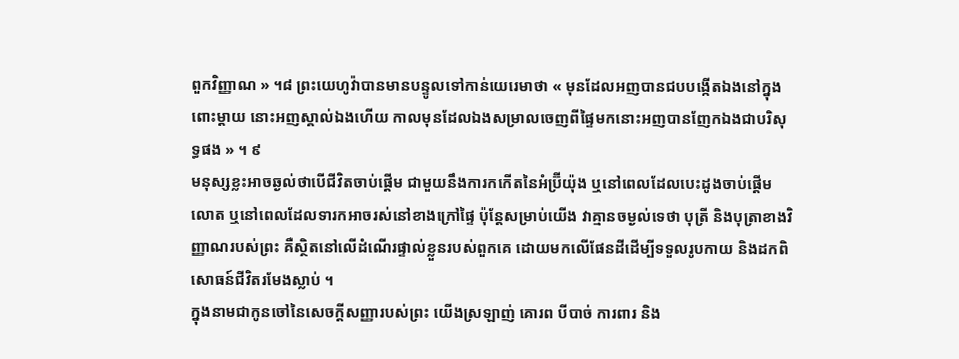ពួកវិញ្ញាណ » ។៨ ព្រះយេហូវ៉ាបានមានបន្ទូលទៅកាន់យេរេមាថា « មុនដែលអញបានជបបង្កើតឯងនៅក្នុងពោះម្តាយ នោះអញស្គាល់ឯងហើយ កាលមុនដែលឯងសម្រាលចេញពីផ្ទៃមកនោះអញបានញែកឯងជាបរិសុទ្ធផង » ។ ៩
មនុស្សខ្លះអាចឆ្ងល់ថាបើជីវិតចាប់ផ្ដើម ជាមួយនឹងការកកើតនៃអំប្រ៊ីយ៉ុង ឬនៅពេលដែលបេះដូងចាប់ផ្ដើមលោត ឬនៅពេលដែលទារកអាចរស់នៅខាងក្រៅផ្ទៃ ប៉ុន្តែសម្រាប់យើង វាគ្មានចម្ងល់ទេថា បុត្រី និងបុត្រាខាងវិញ្ញាណរបស់ព្រះ គឺស្ថិតនៅលើដំណើរផ្ទាល់ខ្លួនរបស់ពួកគេ ដោយមកលើផែនដីដើម្បីទទួលរូបកាយ និងដកពិសោធន៍ជីវិតរមែងស្លាប់ ។
ក្នុងនាមជាកូនចៅនៃសេចក្ដីសញ្ញារបស់ព្រះ យើងស្រឡាញ់ គោរព បីបាច់ ការពារ និង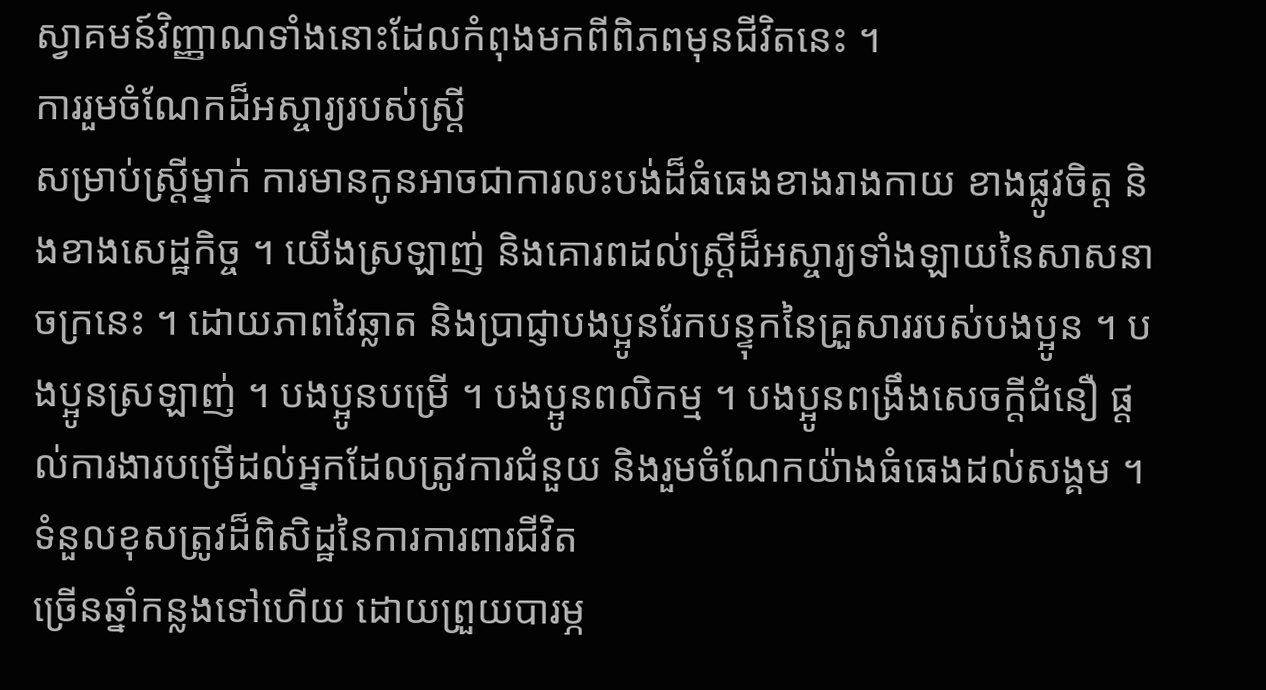ស្វាគមន៍វិញ្ញាណទាំងនោះដែលកំពុងមកពីពិភពមុនជីវិតនេះ ។
ការរួមចំណែកដ៏អស្ចារ្យរបស់ស្ត្រី
សម្រាប់ស្ត្រីម្នាក់ ការមានកូនអាចជាការលះបង់ដ៏ធំធេងខាងរាងកាយ ខាងផ្លូវចិត្ត និងខាងសេដ្ឋកិច្ច ។ យើងស្រឡាញ់ និងគោរពដល់ស្ត្រីដ៏អស្ចារ្យទាំងឡាយនៃសាសនាចក្រនេះ ។ ដោយភាពវៃឆ្លាត និងប្រាជ្ញាបងប្អូនរែកបន្ទុកនៃគ្រួសាររបស់បងប្អូន ។ បងប្អូនស្រឡាញ់ ។ បងប្អូនបម្រើ ។ បងប្អូនពលិកម្ម ។ បងប្អូនពង្រឹងសេចក្ដីជំនឿ ផ្ដល់ការងារបម្រើដល់អ្នកដែលត្រូវការជំនួយ និងរួមចំណែកយ៉ាងធំធេងដល់សង្គម ។
ទំនួលខុសត្រូវដ៏ពិសិដ្ឋនៃការការពារជីវិត
ច្រើនឆ្នាំកន្លងទៅហើយ ដោយព្រួយបារម្ភ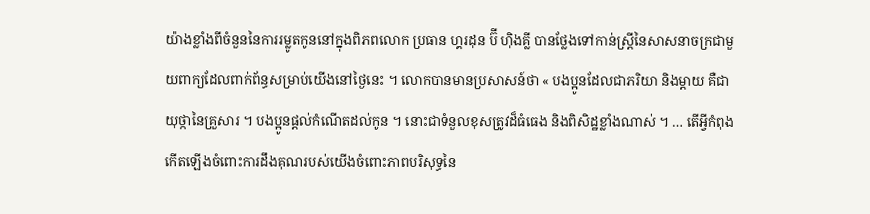យ៉ាងខ្លាំងពីចំនួននៃការរម្លូតកូននៅក្នុងពិភពលោក ប្រធាន ហ្គរដុន ប៊ី ហ៊ិងគ្លី បានថ្លែងទៅកាន់ស្ត្រីនៃសាសនាចក្រជាមួយពាក្យដែលពាក់ព័ន្ធសម្រាប់យើងនៅថ្ងៃនេះ ។ លោកបានមានប្រសាសន៍ថា « បងប្អូនដែលជាភរិយា និងម្ដាយ គឺជាយុថ្កានៃគ្រួសារ ។ បងប្អូនផ្តល់កំណើតដល់កូន ។ នោះជាទំនួលខុសត្រូវដ៏ធំធេង និងពិសិដ្ឋខ្លាំងណាស់ ។ … តើអ្វីកំពុងកើតឡើងចំពោះការដឹងគុណរបស់យើងចំពោះភាពបរិសុទ្ធនៃ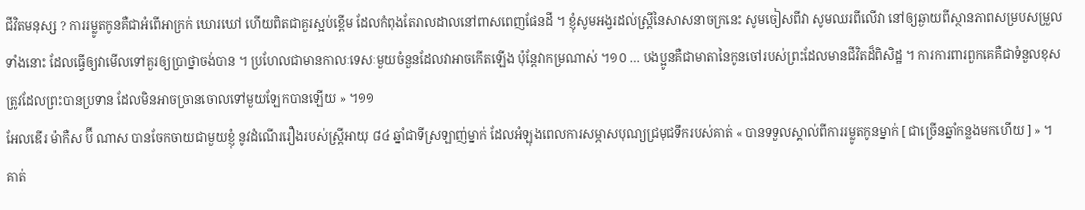ជីវិតមនុស្ស ? ការរម្លូតកូនគឺជាអំពើអាក្រក់ ឃោរឃៅ ហើយពិតជាគួរស្អប់ខ្ពើម ដែលកំពុងតែរាលដាលនៅពាសពេញផែនដី ។ ខ្ញុំសូមអង្វរដល់ស្ត្រីនៃសាសនាចក្រនេះ សូមចៀសពីវា សូមឈរពីលើវា នៅឲ្យឆ្ងាយពីស្ថានភាពសម្របសម្រួលទាំងនោះ ដែលធ្វើឲ្យវាមើលទៅគួរឲ្យប្រាថ្នាចង់បាន ។ ប្រហែលជាមានកាលៈទេសៈមួយចំនួនដែលវាអាចកើតឡើង ប៉ុន្តែវាកម្រណាស់ ។១០ … បងប្អូនគឺជាមាតានៃកូនចៅរបស់ព្រះដែលមានជីវិតដ៏ពិសិដ្ឋ ។ ការការពារពួកគេគឺជាទំនួលខុសត្រូវដែលព្រះបានប្រទាន ដែលមិនអាចច្រានចោលទៅមួយឡែកបានឡើយ » ។១១
អែលឌើរ ម៉ាកឺស ប៊ី ណាស បានចែកចាយជាមួយខ្ញុំ នូវដំណើររឿងរបស់ស្ត្រីអាយុ ៨៤ ឆ្នាំជាទីស្រឡាញ់ម្នាក់ ដែលអំឡុងពេលការសម្ភាសបុណ្យជ្រមុជទឹករបស់គាត់ « បានទទួលស្គាល់ពីការរម្លូតកូនម្នាក់ [ ជាច្រើនឆ្នាំកន្លងមកហើយ ] » ។ គាត់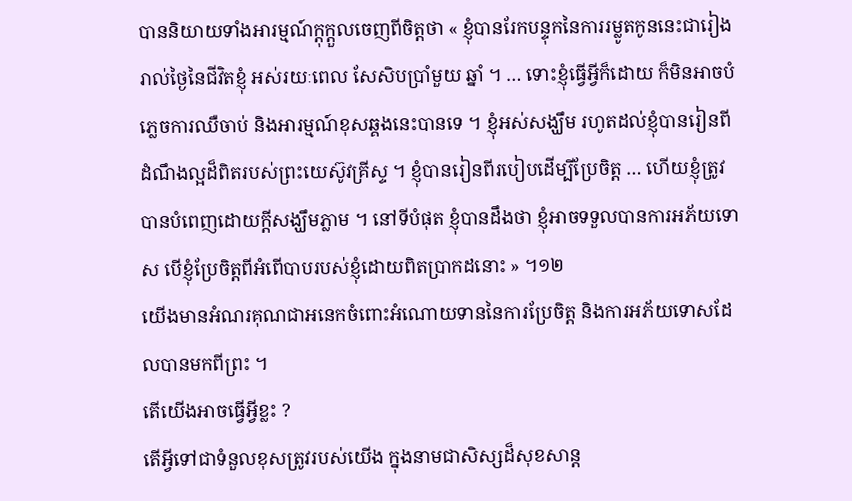បាននិយាយទាំងអារម្មណ៍ក្តុក្តួលចេញពីចិត្តថា « ខ្ញុំបានរែកបន្ទុកនៃការរម្លូតកូននេះជារៀងរាល់ថ្ងៃនៃជីវិតខ្ញុំ អស់រយៈពេល សែសិបប្រាំមួយ ឆ្នាំ ។ … ទោះខ្ញុំធ្វើអ្វីក៏ដោយ ក៏មិនអាចបំភ្លេចការឈឺចាប់ និងអារម្មណ៍ខុសឆ្គងនេះបានទេ ។ ខ្ញុំអស់សង្ឃឹម រហូតដល់ខ្ញុំបានរៀនពីដំណឹងល្អដ៏ពិតរបស់ព្រះយេស៊ូវគ្រីស្ទ ។ ខ្ញុំបានរៀនពីរបៀបដើម្បីប្រែចិត្ត … ហើយខ្ញុំត្រូវបានបំពេញដោយក្ដីសង្ឃឹមភ្លាម ។ នៅទីបំផុត ខ្ញុំបានដឹងថា ខ្ញុំអាចទទួលបានការអភ័យទោស បើខ្ញុំប្រែចិត្តពីអំពើបាបរបស់ខ្ញុំដោយពិតប្រាកដនោះ » ។១២
យើងមានអំណរគុណជាអនេកចំពោះអំណោយទាននៃការប្រែចិត្ត និងការអភ័យទោសដែលបានមកពីព្រះ ។
តើយើងអាចធ្វើអ្វីខ្លះ ?
តើអ្វីទៅជាទំនួលខុសត្រូវរបស់យើង ក្នុងនាមជាសិស្សដ៏សុខសាន្ត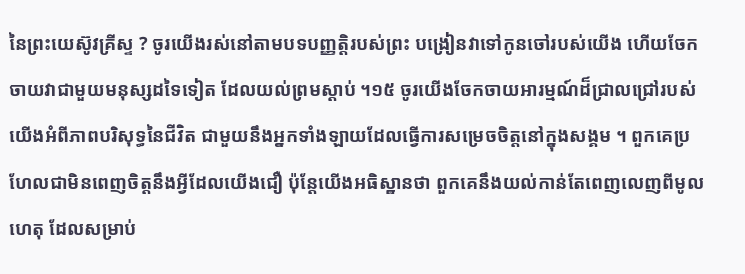នៃព្រះយេស៊ូវគ្រីស្ទ ? ចូរយើងរស់នៅតាមបទបញ្ញត្តិរបស់ព្រះ បង្រៀនវាទៅកូនចៅរបស់យើង ហើយចែកចាយវាជាមួយមនុស្សដទៃទៀត ដែលយល់ព្រមស្ដាប់ ។១៥ ចូរយើងចែកចាយអារម្មណ៍ដ៏ជ្រាលជ្រៅរបស់យើងអំពីភាពបរិសុទ្ធនៃជីវិត ជាមួយនឹងអ្នកទាំងឡាយដែលធ្វើការសម្រេចចិត្តនៅក្នុងសង្គម ។ ពួកគេប្រហែលជាមិនពេញចិត្តនឹងអ្វីដែលយើងជឿ ប៉ុន្តែយើងអធិស្ឋានថា ពួកគេនឹងយល់កាន់តែពេញលេញពីមូលហេតុ ដែលសម្រាប់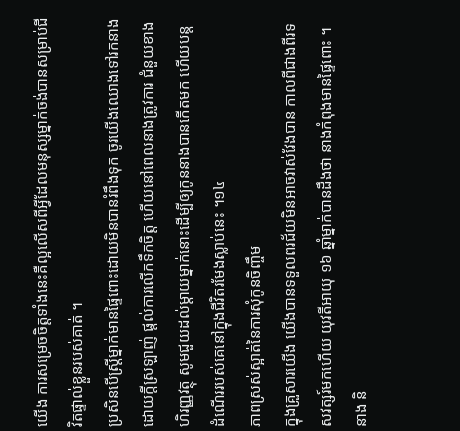យើង ការសម្រេចចិត្តទាំងនេះគឺល្អលើសពីអ្វីដែលមនុស្សម្នាក់ចង់បានសម្រាប់ជីវិតផ្ទាល់ខ្លួនរបស់គាត់ ។
ប្រសិនបើស្ត្រីម្នាក់មានផ្ទៃពោះដោយមិនបានរំពឹងទុក ចូរយើងឈោងទៅរកនាងដោយក្ដីស្រឡាញ់ ផ្តល់ការលើកទឹកចិត្ត ហើយនៅពេលនាងត្រូវការ ជំនួយខាងហិរញ្ញវត្ថុ សូមជួយដល់ម្ដាយម្នាក់នោះដើម្បីឲ្យកូននាងបានកើតមក ហើយបន្តដំណើររបស់គេនៅក្នុងជីវិតរមែងស្លាប់នេះ ។១៤
ភាពស្រស់ស្អាត់នៃការសុំកូនចិញ្ចឹម
ក្នុងគ្រួសារយើង យើងបានទទួលពរជ័យមិនអាចវាស់វែងបាន កាលពីជាងពីរទសវត្សរ៍មកហើយ យុវតីអាយុ ១៦ ឆ្នាំម្នាក់បានដឹងថា នាងកំពុងមានផ្ទៃពោះ ។ នាង និ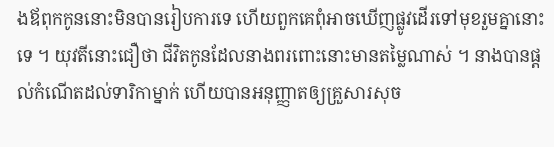ងឪពុកកូននោះមិនបានរៀបការទេ ហើយពួកគេពុំអាចឃើញផ្លូវដើរទៅមុខរួមគ្នានោះទេ ។ យុវតីនោះជឿថា ជីវិតកូនដែលនាងពរពោះនោះមានតម្លៃណាស់ ។ នាងបានផ្ដល់កំណើតដល់ទារិកាម្នាក់ ហើយបានអនុញ្ញាតឲ្យគ្រួសារសុច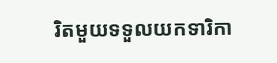រិតមួយទទួលយកទារិកា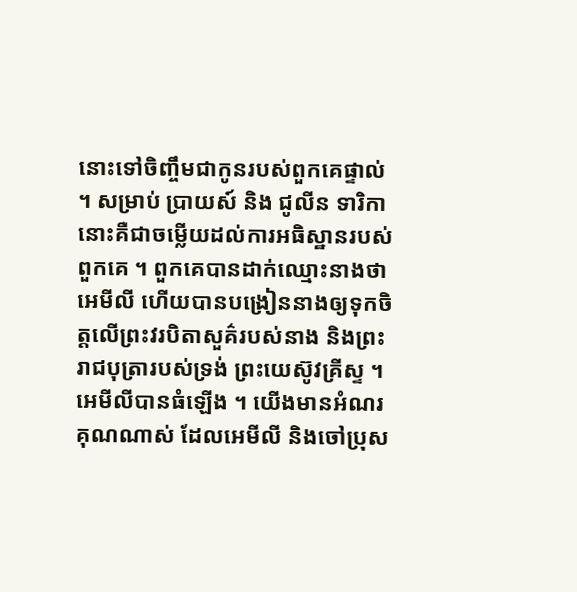នោះទៅចិញ្ចឹមជាកូនរបស់ពួកគេផ្ទាល់ ។ សម្រាប់ ប្រាយស៍ និង ជូលីន ទារិកានោះគឺជាចម្លើយដល់ការអធិស្ឋានរបស់ពួកគេ ។ ពួកគេបានដាក់ឈ្មោះនាងថា អេមីលី ហើយបានបង្រៀននាងឲ្យទុកចិត្តលើព្រះវរបិតាសួគ៌របស់នាង និងព្រះរាជបុត្រារបស់ទ្រង់ ព្រះយេស៊ូវគ្រីស្ទ ។
អេមីលីបានធំឡើង ។ យើងមានអំណរគុណណាស់ ដែលអេមីលី និងចៅប្រុស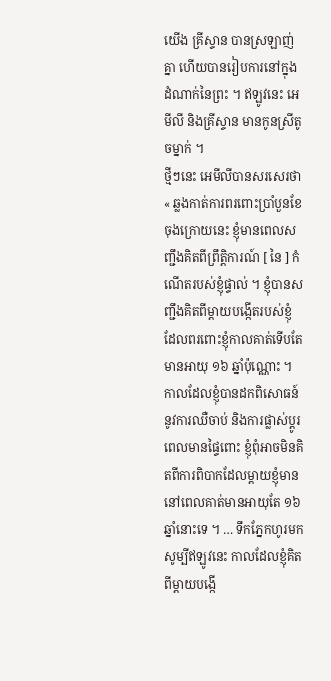យើង គ្រីស្ទាន បានស្រឡាញ់គ្នា ហើយបានរៀបការនៅក្នុងដំណាក់នៃព្រះ ។ ឥឡូវនេះ អេមីលី និងគ្រីស្ទាន មានកូនស្រីតូចម្នាក់ ។
ថ្មីៗនេះ អេមីលីបានសរសេរថា « ឆ្លងកាត់ការពរពោះប្រាំបួនខែចុងក្រោយនេះ ខ្ញុំមានពេលសញ្ជឹងគិតពីព្រឹត្តិការណ៍ [ នៃ ] កំណើតរបស់ខ្ញុំផ្ទាល់ ។ ខ្ញុំបានសញ្ជឹងគិតពីម្ដាយបង្កើតរបស់ខ្ញុំ ដែលពរពោះខ្ញុំកាលគាត់ទើបតែមានអាយុ ១៦ ឆ្នាំប៉ុណ្ណោះ ។ កាលដែលខ្ញុំបានដកពិសោធន៍នូវការឈឺចាប់ និងការផ្លាស់ប្ដូរពេលមានផ្ទៃពោះ ខ្ញុំពុំអាចមិនគិតពីការពិបាកដែលម្តាយខ្ញុំមាន នៅពេលគាត់មានអាយុតែ ១៦ ឆ្នាំនោះទេ ។ … ទឹកភ្នែកហូរមកសូម្បីឥឡូវនេះ កាលដែលខ្ញុំគិតពីម្ដាយបង្កើ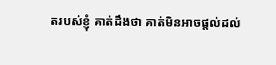តរបស់ខ្ញុំ គាត់ដឹងថា គាត់មិនអាចផ្ដល់ដល់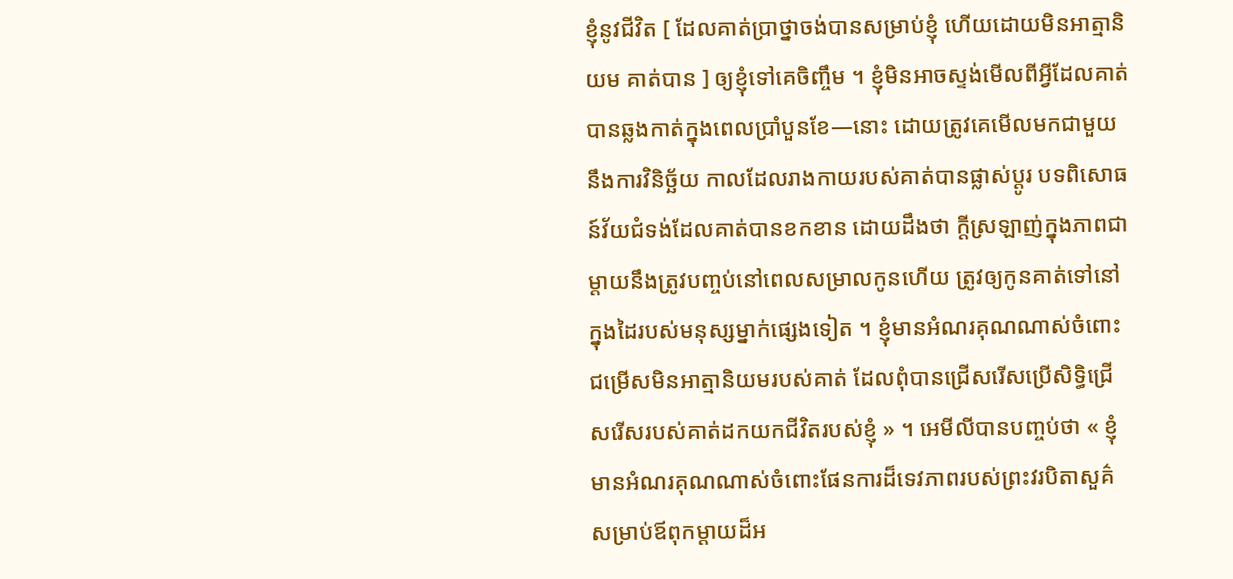ខ្ញុំនូវជីវិត [ ដែលគាត់ប្រាថ្នាចង់បានសម្រាប់ខ្ញុំ ហើយដោយមិនអាត្មានិយម គាត់បាន ] ឲ្យខ្ញុំទៅគេចិញ្ចឹម ។ ខ្ញុំមិនអាចស្ទង់មើលពីអ្វីដែលគាត់បានឆ្លងកាត់ក្នុងពេលប្រាំបួនខែ—នោះ ដោយត្រូវគេមើលមកជាមួយនឹងការវិនិច្ឆ័យ កាលដែលរាងកាយរបស់គាត់បានផ្លាស់ប្ដូរ បទពិសោធន៍វ័យជំទង់ដែលគាត់បានខកខាន ដោយដឹងថា ក្តីស្រឡាញ់ក្នុងភាពជាម្តាយនឹងត្រូវបញ្ចប់នៅពេលសម្រាលកូនហើយ ត្រូវឲ្យកូនគាត់ទៅនៅក្នុងដៃរបស់មនុស្សម្នាក់ផ្សេងទៀត ។ ខ្ញុំមានអំណរគុណណាស់ចំពោះជម្រើសមិនអាត្មានិយមរបស់គាត់ ដែលពុំបានជ្រើសរើសប្រើសិទ្ធិជ្រើសរើសរបស់គាត់ដកយកជីវិតរបស់ខ្ញុំ » ។ អេមីលីបានបញ្ចប់ថា « ខ្ញុំមានអំណរគុណណាស់ចំពោះផែនការដ៏ទេវភាពរបស់ព្រះវរបិតាសួគ៌ សម្រាប់ឪពុកម្ដាយដ៏អ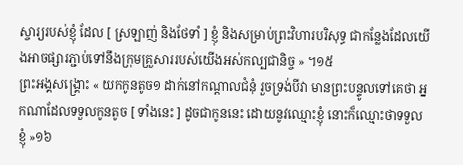ស្ចារ្យរបស់ខ្ញុំ ដែល [ ស្រឡាញ់ និងថែទាំ ] ខ្ញុំ និងសម្រាប់ព្រះវិហារបរិសុទ្ធ ជាកន្លែងដែលយើងអាចផ្សារភ្ជាប់ទៅនឹងក្រុមគ្រួសាររបស់យើងអស់កល្បជានិច្ច » ។១៥
ព្រះអង្គសង្គ្រោះ « យកកូនតូច១ ដាក់នៅកណ្តាលជំនុំ រួចទ្រង់បីវា មានព្រះបន្ទូលទៅគេថា អ្នកណាដែលទទួលកូនតូច [ ទាំងនេះ ] ដូចជាកូននេះ ដោយនូវឈ្មោះខ្ញុំ នោះក៏ឈ្មោះថាទទួលខ្ញុំ »១៦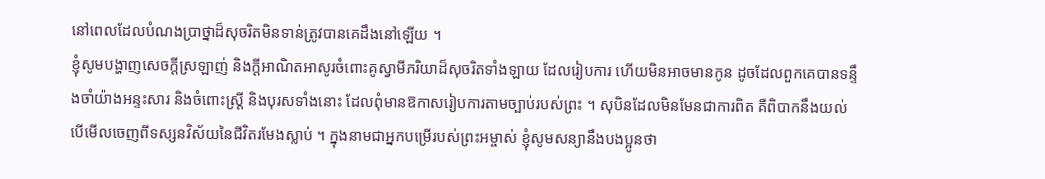នៅពេលដែលបំណងប្រាថ្នាដ៏សុចរិតមិនទាន់ត្រូវបានគេដឹងនៅឡើយ ។
ខ្ញុំសូមបង្ហាញសេចក្ដីស្រឡាញ់ និងក្តីអាណិតអាសូរចំពោះគូស្វាមីភរិយាដ៏សុចរិតទាំងឡាយ ដែលរៀបការ ហើយមិនអាចមានកូន ដូចដែលពួកគេបានទន្ទឹងចាំយ៉ាងអន្ទះសារ និងចំពោះស្ត្រី និងបុរសទាំងនោះ ដែលពុំមានឱកាសរៀបការតាមច្បាប់របស់ព្រះ ។ សុបិនដែលមិនមែនជាការពិត គឺពិបាកនឹងយល់ បើមើលចេញពីទស្សនវិស័យនៃជីវិតរមែងស្លាប់ ។ ក្នុងនាមជាអ្នកបម្រើរបស់ព្រះអម្ចាស់ ខ្ញុំសូមសន្យានឹងបងប្អូនថា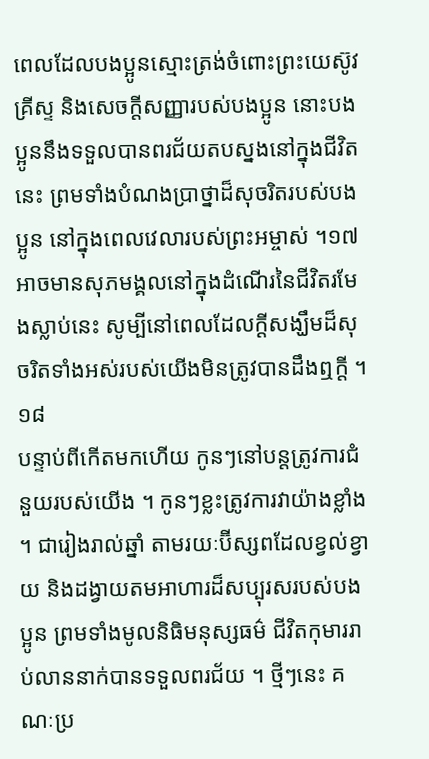ពេលដែលបងប្អូនស្មោះត្រង់ចំពោះព្រះយេស៊ូវគ្រីស្ទ និងសេចក្ដីសញ្ញារបស់បងប្អូន នោះបងប្អូននឹងទទួលបានពរជ័យតបស្នងនៅក្នុងជីវិតនេះ ព្រមទាំងបំណងប្រាថ្នាដ៏សុចរិតរបស់បងប្អូន នៅក្នុងពេលវេលារបស់ព្រះអម្ចាស់ ។១៧ អាចមានសុភមង្គលនៅក្នុងដំណើរនៃជីវិតរមែងស្លាប់នេះ សូម្បីនៅពេលដែលក្ដីសង្ឃឹមដ៏សុចរិតទាំងអស់របស់យើងមិនត្រូវបានដឹងឮក្ដី ។១៨
បន្ទាប់ពីកើតមកហើយ កូនៗនៅបន្តត្រូវការជំនួយរបស់យើង ។ កូនៗខ្លះត្រូវការវាយ៉ាងខ្លាំង ។ ជារៀងរាល់ឆ្នាំ តាមរយៈប៊ីស្សពដែលខ្វល់ខ្វាយ និងដង្វាយតមអាហារដ៏សប្បុរសរបស់បងប្អូន ព្រមទាំងមូលនិធិមនុស្សធម៌ ជីវិតកុមាររាប់លាននាក់បានទទួលពរជ័យ ។ ថ្មីៗនេះ គណៈប្រ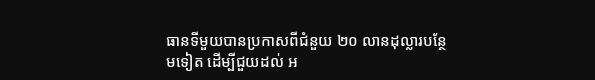ធានទីមួយបានប្រកាសពីជំនួយ ២០ លានដុល្លារបន្ថែមទៀត ដើម្បីជួយដល់ អ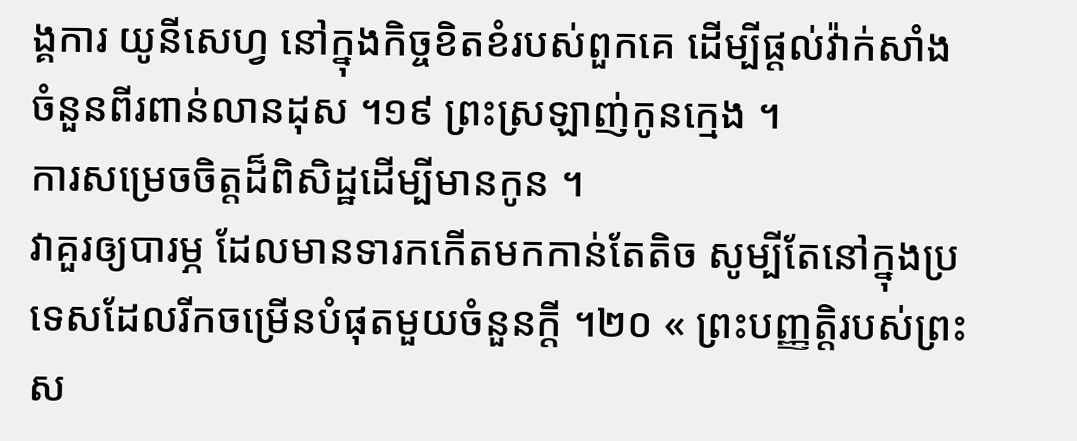ង្គការ យូនីសេហ្វ នៅក្នុងកិច្ចខិតខំរបស់ពួកគេ ដើម្បីផ្ដល់វ៉ាក់សាំងចំនួនពីរពាន់លានដុស ។១៩ ព្រះស្រឡាញ់កូនក្មេង ។
ការសម្រេចចិត្តដ៏ពិសិដ្ឋដើម្បីមានកូន ។
វាគួរឲ្យបារម្ភ ដែលមានទារកកើតមកកាន់តែតិច សូម្បីតែនៅក្នុងប្រទេសដែលរីកចម្រើនបំផុតមួយចំនួនក្តី ។២០ « ព្រះបញ្ញត្តិរបស់ព្រះស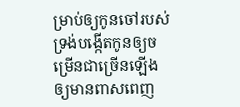ម្រាប់ឲ្យកូនចៅរបស់ទ្រង់បង្កើតកូនឲ្យចម្រើនជាច្រើនឡើង ឲ្យមានពាសពេញ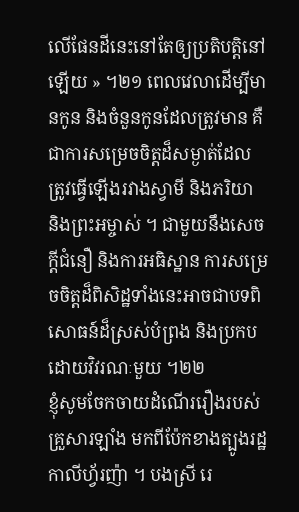លើផែនដីនេះនៅតែឲ្យប្រតិបត្តិនៅឡើយ » ។២១ ពេលវេលាដើម្បីមានកូន និងចំនួនកូនដែលត្រូវមាន គឺជាការសម្រេចចិត្តដ៏សម្ងាត់ដែលត្រូវធ្វើឡើងរវាងស្វាមី និងភរិយា និងព្រះអម្ចាស់ ។ ជាមួយនឹងសេចក្ដីជំនឿ និងការអធិស្ឋាន ការសម្រេចចិត្តដ៏ពិសិដ្ឋទាំងនេះអាចជាបទពិសោធន៍ដ៏ស្រស់បំព្រង និងប្រកបដោយវិវរណៈមួយ ។២២
ខ្ញុំសូមចែកចាយដំណើររឿងរបស់គ្រួសារឡាំង មកពីប៉ែកខាងត្បូងរដ្ឋកាលីហ្វ័រញ៉ា ។ បងស្រី រេ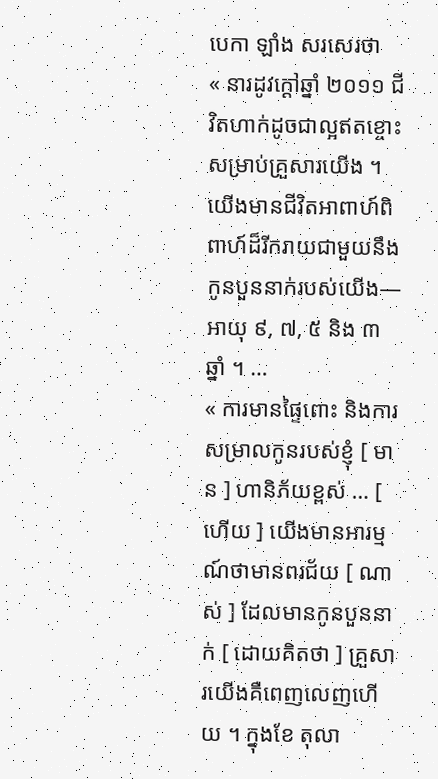បេកា ឡាំង សរសេរថា
« នារដូវក្ដៅឆ្នាំ ២០១១ ជីវិតហាក់ដូចជាល្អឥតខ្ចោះសម្រាប់គ្រួសារយើង ។ យើងមានជីវិតអាពាហ៍ពិពាហ៍ដ៏រីករាយជាមួយនឹងកូនបួននាក់របស់យើង—អាយុ ៩, ៧, ៥ និង ៣ ឆ្នាំ ។ …
« ការមានផ្ទៃពោះ និងការសម្រាលកូនរបស់ខ្ញុំ [ មាន ] ហានិភ័យខ្ពស់ … [ ហើយ ] យើងមានអារម្មណ៍ថាមានពរជ័យ [ ណាស់ ] ដែលមានកូនបួននាក់ [ ដោយគិតថា ] គ្រួសារយើងគឺពេញលេញហើយ ។ ក្នុងខែ តុលា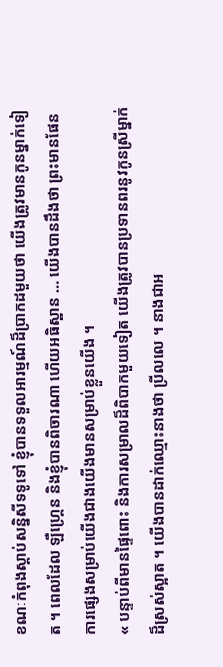ខណៈកំពុងស្ដាប់សន្និសីទទូទៅ ខ្ញុំបានទទួលអារម្មណ៍ដ៏ប្រាកដមួយថា យើងត្រូវមានកូនម្នាក់ទៀត ។ ពេលដែល ឡឺហ្គ្រេន និងខ្ញុំបានពិចារណា ហើយអធិស្ឋាន … យើងបានដឹងថា ព្រះមានផែនការផ្សេងសម្រាប់យើងជាងយើងមានសម្រាប់ខ្លួនយើង ។
« បន្ទាប់ពីមានផ្ទៃពោះ និងការសម្រាលដ៏ពិបាកមួយទៀត យើងត្រូវបានប្រទានពរនូវកូនស្រីម្នាក់ដ៏ស្រស់ស្អាត ។ យើងបានដាក់ឈ្មោះនាងថា ប្រីលលេ ។ នាងជាអ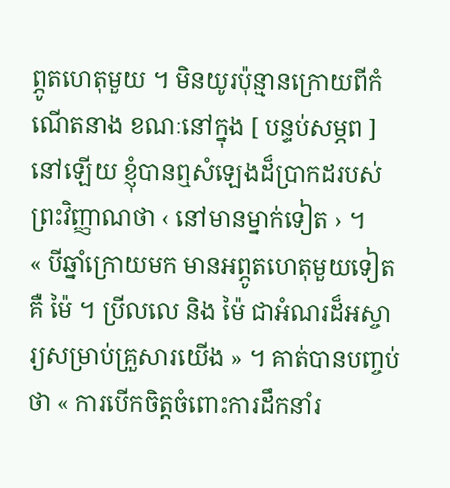ព្ភូតហេតុមួយ ។ មិនយូរប៉ុន្មានក្រោយពីកំណើតនាង ខណៈនៅក្នុង [ បន្ទប់សម្ភព ] នៅឡើយ ខ្ញុំបានឮសំឡេងដ៏ប្រាកដរបស់ព្រះវិញ្ញាណថា ‹ នៅមានម្នាក់ទៀត › ។
« បីឆ្នាំក្រោយមក មានអព្ភូតហេតុមួយទៀត គឺ ម៉ៃ ។ ប្រីលលេ និង ម៉ៃ ជាអំណរដ៏អស្ចារ្យសម្រាប់គ្រួសារយើង » ។ គាត់បានបញ្ចប់ថា « ការបើកចិត្តចំពោះការដឹកនាំរ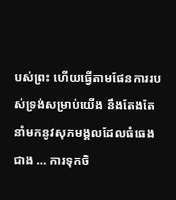បស់ព្រះ ហើយធ្វើតាមផែនការរបស់ទ្រង់សម្រាប់យើង នឹងតែងតែនាំមកនូវសុភមង្គលដែលធំធេងជាង … ការទុកចិ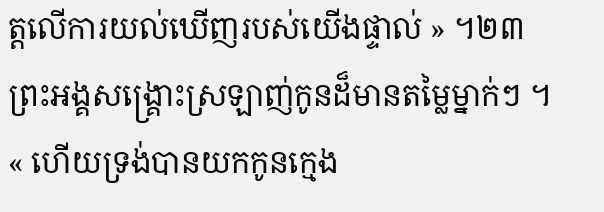ត្តលើការយល់ឃើញរបស់យើងផ្ទាល់ » ។២៣
ព្រះអង្គសង្គ្រោះស្រឡាញ់កូនដ៏មានតម្លៃម្នាក់ៗ ។
« ហើយទ្រង់បានយកកូនក្មេង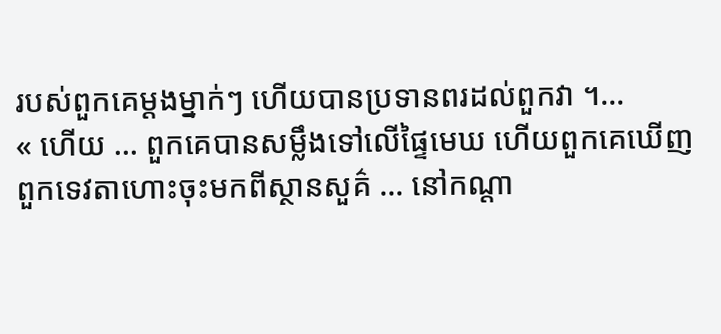របស់ពួកគេម្ដងម្នាក់ៗ ហើយបានប្រទានពរដល់ពួកវា ។…
« ហើយ … ពួកគេបានសម្លឹងទៅលើផ្ទៃមេឃ ហើយពួកគេឃើញពួកទេវតាហោះចុះមកពីស្ថានសួគ៌ … នៅកណ្តា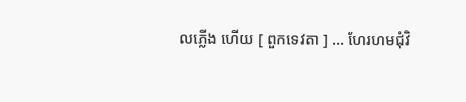លភ្លើង ហើយ [ ពួកទេវតា ] … ហែរហមជុំវិ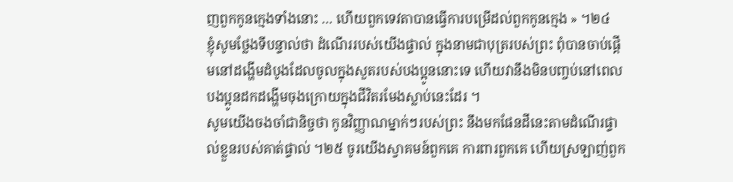ញពួកកូនក្មេងទាំងនោះ … ហើយពួកទេវតាបានធ្វើការបម្រើដល់ពួកកូនក្មេង » ។២៤
ខ្ញុំសូមថ្លែងទីបន្ទាល់ថា ដំណើររបស់យើងផ្ទាល់ ក្នុងនាមជាបុត្ររបស់ព្រះ ពុំបានចាប់ផ្ដើមនៅដង្ហើមដំបូងដែលចូលក្នុងសួតរបស់បងប្អូននោះទេ ហើយវានឹងមិនបញ្ចប់នៅពេលបងប្អូនដកដង្ហើមចុងក្រោយក្នុងជីវិតរមែងស្លាប់នេះដែរ ។
សូមយើងចងចាំជានិច្ចថា កូនវិញ្ញាណម្នាក់ៗរបស់ព្រះ នឹងមកផែនដីនេះតាមដំណើរផ្ទាល់ខ្លួនរបស់គាត់ផ្ទាល់ ។២៥ ចូរយើងស្វាគមន៍ពួកគេ ការពារពួកគេ ហើយស្រឡាញ់ពួក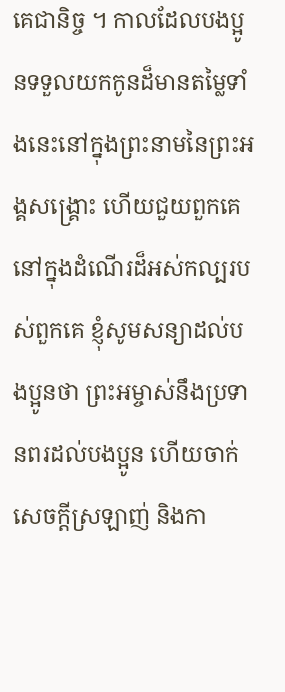គេជានិច្ច ។ កាលដែលបងប្អូនទទួលយកកូនដ៏មានតម្លៃទាំងនេះនៅក្នុងព្រះនាមនៃព្រះអង្គសង្គ្រោះ ហើយជួយពួកគេនៅក្នុងដំណើរដ៏អស់កល្បរបស់ពួកគេ ខ្ញុំសូមសន្យាដល់បងប្អូនថា ព្រះអម្ចាស់នឹងប្រទានពរដល់បងប្អូន ហើយចាក់សេចក្ដីស្រឡាញ់ និងកា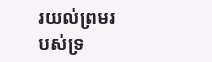រយល់ព្រមរបស់ទ្រ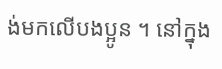ង់មកលើបងប្អូន ។ នៅក្នុង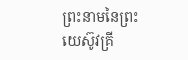ព្រះនាមនៃព្រះយេស៊ូវគ្រី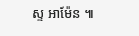ស្ទ អាម៉ែន ៕